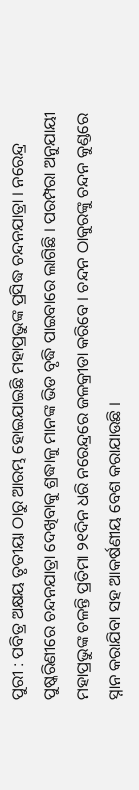ପୁରୀ : ପବିତ୍ର ଅକ୍ଷୟ ତୃତୀୟା ଠାରୁ ଆରମ୍ଭ ହୋଇଯାଇଛି ମହାପ୍ରଭୁଙ୍କ ପ୍ରସିଦ୍ଧ ଚନ୍ଦନଯାତ୍ରା । ନରେନ୍ଦ୍ର ପୁଷ୍କରିଣୀରେ ଚନ୍ଦନଯାତ୍ରା ଦେଖିବାକୁ ଶ୍ରଦ୍ଧାଳୁ ମାନଙ୍କ ଭିଡ ବୃଦ୍ଧି ପାଇବାରେ ଲାଗିଛି । ପରମ୍ପରା ଅନୁଯାୟୀ ମହାପ୍ରଭୁଙ୍କ ଚଳନ୍ତି ପ୍ରତିମା ୨୧ଦିନ ଧରି ନରେନ୍ଦ୍ରରେ ଜଳକ୍ରୀଡା କରିବେ । ଚନ୍ଦନ ଠାକୁରଙ୍କୁ ଚନ୍ଦନ କୁଣ୍ଡରେ ସ୍ନାନ କରାଯିବା ସହ ଆକର୍ଷଣୀୟ ବେଶ କରାଯାଉଛି ।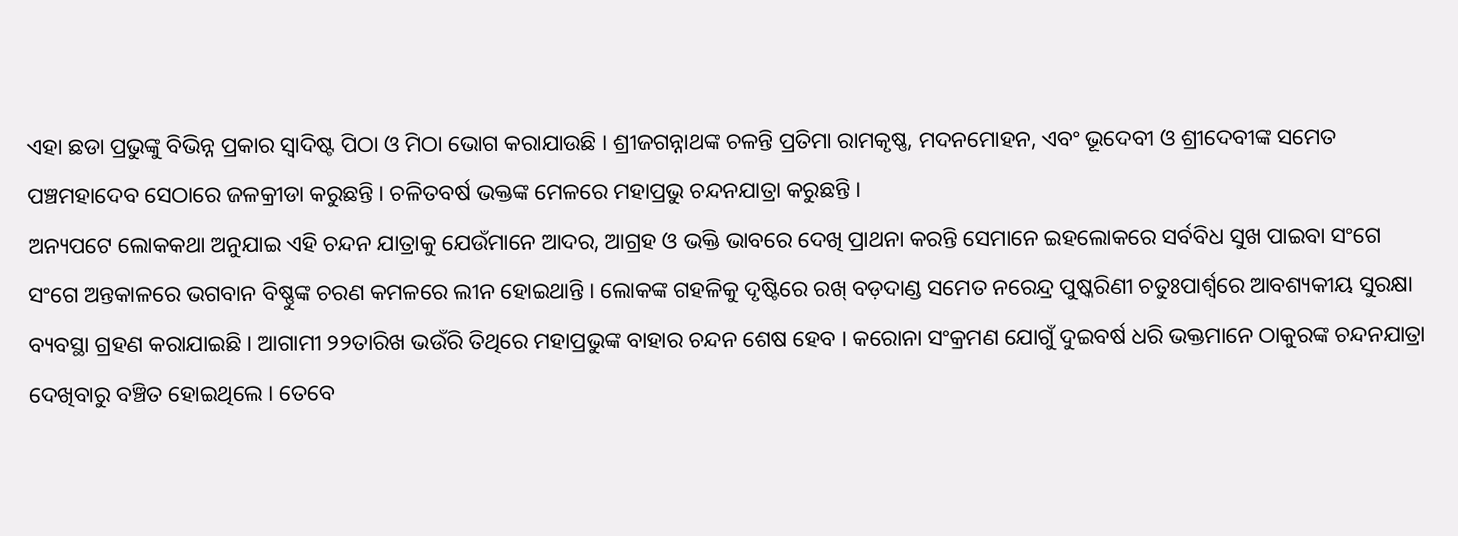ଏହା ଛଡା ପ୍ରଭୁଙ୍କୁ ବିଭିନ୍ନ ପ୍ରକାର ସ୍ଵାଦିଷ୍ଟ ପିଠା ଓ ମିଠା ଭୋଗ କରାଯାଉଛି । ଶ୍ରୀଜଗନ୍ନାଥଙ୍କ ଚଳନ୍ତି ପ୍ରତିମା ରାମକୃଷ୍ଣ, ମଦନମୋହନ, ଏବଂ ଭୂଦେବୀ ଓ ଶ୍ରୀଦେବୀଙ୍କ ସମେତ ପଞ୍ଚମହାଦେବ ସେଠାରେ ଜଳକ୍ରୀଡା କରୁଛନ୍ତି । ଚଳିତବର୍ଷ ଭକ୍ତଙ୍କ ମେଳରେ ମହାପ୍ରଭୁ ଚନ୍ଦନଯାତ୍ରା କରୁଛନ୍ତି ।
ଅନ୍ୟପଟେ ଲୋକକଥା ଅନୁଯାଇ ଏହି ଚନ୍ଦନ ଯାତ୍ରାକୁ ଯେଉଁମାନେ ଆଦର, ଆଗ୍ରହ ଓ ଭକ୍ତି ଭାବରେ ଦେଖି ପ୍ରାଥନା କରନ୍ତି ସେମାନେ ଇହଲୋକରେ ସର୍ବବିଧ ସୁଖ ପାଇବା ସଂଗେ ସଂଗେ ଅନ୍ତକାଳରେ ଭଗବାନ ବିଷ୍ଣୁଙ୍କ ଚରଣ କମଳରେ ଲୀନ ହୋଇଥାନ୍ତି । ଲୋକଙ୍କ ଗହଳିକୁ ଦୃଷ୍ଟିରେ ରଖ୍ ବଡ଼ଦାଣ୍ଡ ସମେତ ନରେନ୍ଦ୍ର ପୁଷ୍କରିଣୀ ଚତୁଃପାର୍ଶ୍ଵରେ ଆବଶ୍ୟକୀୟ ସୁରକ୍ଷା ବ୍ୟବସ୍ଥା ଗ୍ରହଣ କରାଯାଇଛି । ଆଗାମୀ ୨୨ତାରିଖ ଭଉଁରି ତିଥିରେ ମହାପ୍ରଭୁଙ୍କ ବାହାର ଚନ୍ଦନ ଶେଷ ହେବ । କରୋନା ସଂକ୍ରମଣ ଯୋଗୁଁ ଦୁଇବର୍ଷ ଧରି ଭକ୍ତମାନେ ଠାକୁରଙ୍କ ଚନ୍ଦନଯାତ୍ରା ଦେଖିବାରୁ ବଞ୍ଚିତ ହୋଇଥିଲେ । ତେବେ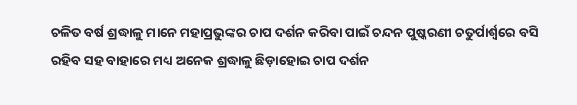ଚଳିତ ବର୍ଷ ଶ୍ରଦ୍ଧାଳୁ ମାନେ ମହାପ୍ରଭୁଙ୍କର ଚାପ ଦର୍ଶନ କରିବା ପାଇଁ ଚନ୍ଦନ ପୁଷ୍କରଣୀ ଚତୁର୍ପାର୍ଶ୍ୱରେ ବସି ରହିବ ସହ ବାହାରେ ମଧ୍ୟ ଅନେକ ଶ୍ରଦ୍ଧାଳୁ ଛିଡ଼ାହୋଇ ଚାପ ଦର୍ଶନ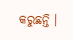କରୁଛନ୍ତି ।